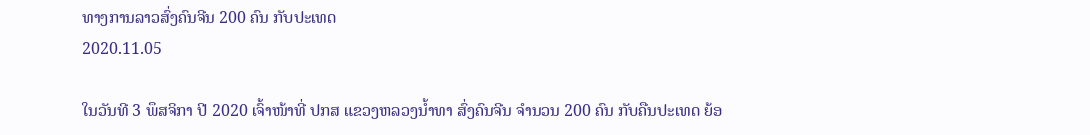ທາງການລາວສົ່ງຄົນຈີນ 200 ຄົນ ກັບປະເທດ
2020.11.05

ໃນວັນທີ 3 ພຶສຈິກາ ປີ 2020 ເຈົ້າໜ້າທີ່ ປກສ ແຂວງຫລວງນ້ຳທາ ສົ່ງຄົນຈີນ ຈຳນວນ 200 ຄົນ ກັບຄືນປະເທດ ຍ້ອ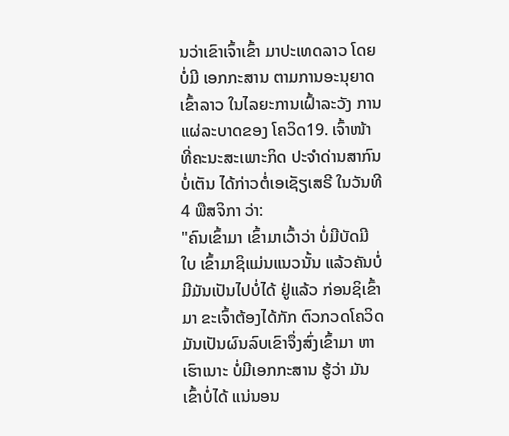ນວ່າເຂົາເຈົ້າເຂົ້າ ມາປະເທດລາວ ໂດຍບໍ່ມີ ເອກກະສານ ຕາມການອະນຸຍາດ ເຂົ້າລາວ ໃນໄລຍະການເຝົ້າລະວັງ ການແຜ່ລະບາດຂອງ ໂຄວິດ19. ເຈົ້າໜ້າທີ່ຄະນະສະເພາະກິດ ປະຈຳດ່ານສາກົນບໍ່ເຕັນ ໄດ້ກ່າວຕໍ່ເອເຊັຽເສຣີ ໃນວັນທີ 4 ພືສຈິກາ ວ່າ:
"ຄົນເຂົ້າມາ ເຂົ້າມາເວົ້າວ່າ ບໍ່ມີບັດມີໃບ ເຂົ້າມາຊິແມ່ນແນວນັ້ນ ແລ້ວຄັນບໍ່ມີມັນເປັນໄປບໍ່ໄດ້ ຢູ່ແລ້ວ ກ່ອນຊິເຂົ້າມາ ຂະເຈົ້າຕ້ອງໄດ້ກັກ ຕົວກວດໂຄວິດ ມັນເປັນຜົນລົບເຂົາຈຶ່ງສົ່ງເຂົ້າມາ ຫາເຮົາເນາະ ບໍ່ມີເອກກະສານ ຮູ້ວ່າ ມັນເຂົ້າບໍ່ໄດ້ ແນ່ນອນ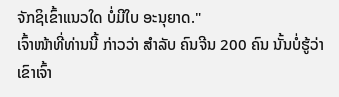ຈັກຊິເຂົ້າແນວໃດ ບໍ່ມີໃບ ອະນຸຍາດ."
ເຈົ້າໜ້າທີ່ທ່ານນີ້ ກ່າວວ່າ ສຳລັບ ຄົນຈີນ 200 ຄົນ ນັ້ນບໍ່ຮູ້ວ່າ ເຂົາເຈົ້າ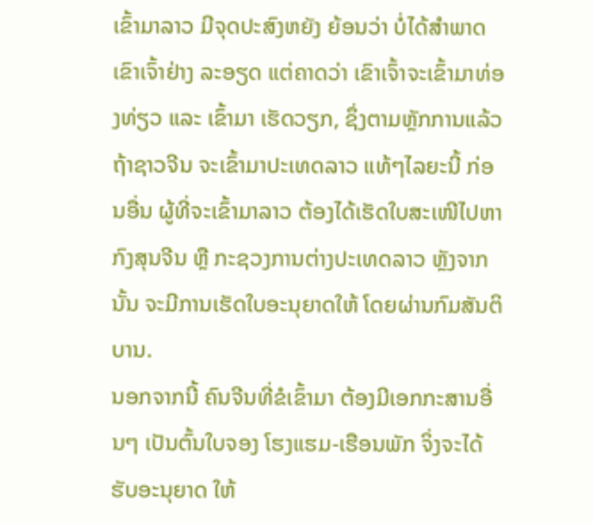ເຂົ້າມາລາວ ມີຈຸດປະສົງຫຍັງ ຍ້ອນວ່າ ບໍ່ໄດ້ສຳພາດເຂົາເຈົ້າຢ່າງ ລະອຽດ ແຕ່ຄາດວ່າ ເຂົາເຈົ້າຈະເຂົ້າມາທ່ອງທ່ຽວ ແລະ ເຂົ້າມາ ເຮັດວຽກ, ຊຶ່ງຕາມຫຼັກການແລ້ວ ຖ້າຊາວຈີນ ຈະເຂົ້າມາປະເທດລາວ ແທ້ໆໄລຍະນີ້ ກ່ອນອື່ນ ຜູ້ທີ່ຈະເຂົ້າມາລາວ ຕ້ອງໄດ້ເຮັດໃບສະເໜີໄປຫາກົງສຸນຈີນ ຫຼື ກະຊວງການຕ່າງປະເທດລາວ ຫຼັງຈາກນັ້ນ ຈະມີການເຮັດໃບອະນຸຍາດໃຫ້ ໂດຍຜ່ານກົມສັນຕິບານ.
ນອກຈາກນີ້ ຄົນຈີນທີ່ຂໍເຂົ້າມາ ຕ້ອງມີເອກກະສານອື່ນໆ ເປັນຕົ້ນໃບຈອງ ໂຮງແຮມ-ເຮືອນພັກ ຈິ່ງຈະໄດ້ຮັບອະນຸຍາດ ໃຫ້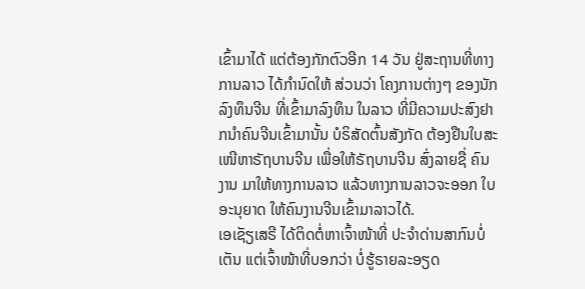ເຂົ້າມາໄດ້ ແຕ່ຕ້ອງກັກຕົວອີກ 14 ວັນ ຢູ່ສະຖານທີ່ທາງການລາວ ໄດ້ກຳນົດໃຫ້ ສ່ວນວ່າ ໂຄງການຕ່າງໆ ຂອງນັກລົງທຶນຈີນ ທີ່ເຂົ້າມາລົງທຶນ ໃນລາວ ທີ່ມີຄວາມປະສົງຢາກນຳຄົນຈີນເຂົ້າມານັ້ນ ບໍຣິສັດຕົ້ນສັງກັດ ຕ້ອງຢືນໃບສະເໜີຫາຣັຖບານຈີນ ເພື່ອໃຫ້ຣັຖບານຈີນ ສົ່ງລາຍຊື່ ຄົນງານ ມາໃຫ້ທາງການລາວ ແລ້ວທາງການລາວຈະອອກ ໃບອະນຸຍາດ ໃຫ້ຄົນງານຈີນເຂົ້າມາລາວໄດ້.
ເອເຊັຽເສຣີ ໄດ້ຕິດຕໍ່ຫາເຈົ້າໜ້າທີ່ ປະຈໍາດ່ານສາກົນບໍ່ເຕັນ ແຕ່ເຈົ້າໜ້າທີ່ບອກວ່າ ບໍ່ຮູ້ຣາຍລະອຽດ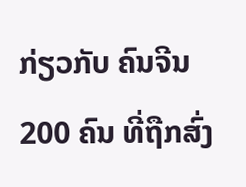ກ່ຽວກັບ ຄົນຈີນ 200 ຄົນ ທີ່ຖືກສົ່ງ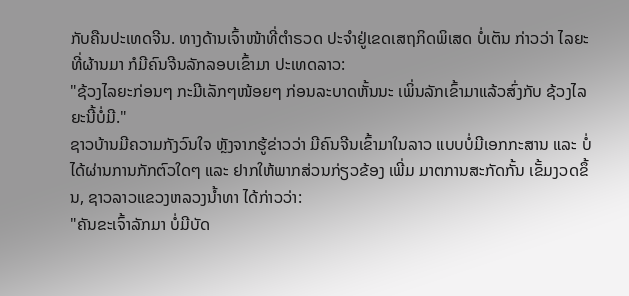ກັບຄືນປະເທດຈີນ. ທາງດ້ານເຈົ້າໜ້າທີ່ຕຳຣວດ ປະຈຳຢູ່ເຂດເສຖກິດພິເສດ ບໍ່ເຕັນ ກ່າວວ່າ ໄລຍະທີ່ຜ້ານມາ ກໍມີຄົນຈີນລັກລອບເຂົ້າມາ ປະເທດລາວ:
"ຊ້ວງໄລຍະກ່ອນໆ ກະມີເລັກໆໜ້ອຍໆ ກ່ອນລະບາດຫັ້ນນະ ເພິ່ນລັກເຂົ້າມາແລ້ວສົ່ງກັບ ຊ້ວງໄລຍະນີ້ບໍ່ມີ."
ຊາວບ້ານມີຄວາມກັງວົນໃຈ ຫຼັງຈາກຮູ້ຂ່າວວ່າ ມີຄົນຈີນເຂົ້າມາໃນລາວ ແບບບໍ່ມີເອກກະສານ ແລະ ບໍ່ໄດ້ຜ່ານການກັກຕົວໃດໆ ແລະ ຢາກໃຫ້ພາກສ່ວນກ່ຽວຂ້ອງ ເພີ່ມ ມາຕການສະກັດກັ້ນ ເຂັ້ມງວດຂຶ້ນ, ຊາວລາວແຂວງຫລວງນ້ຳທາ ໄດ້ກ່າວວ່າ:
"ຄັນຂະເຈົ້າລັກມາ ບໍ່ມີບັດ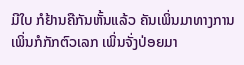ມີໃບ ກໍຢ້ານຄືກັນຫັ້ນແລ້ວ ຄັນເພິ່ນມາທາງການ ເພິ່ນກໍກັກຕົວເລກ ເພິ່ນຈັ່ງປ່ອຍມາ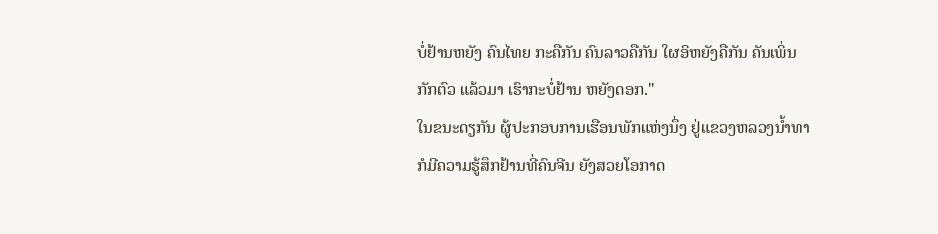ບໍ່ຢ້ານຫຍັງ ຄົນໄທຍ ກະຄືກັນ ຄົນລາວຄືກັນ ໃຜອິຫຍັງຄືກັນ ຄັນເພິ່ນກັກຕົວ ແລ້ວມາ ເຮົາກະບໍ່ຢ້ານ ຫຍັງດອກ."
ໃນຂນະດຽກັນ ຜູ້ປະກອບການເຮືອນພັກແຫ່ງນຶ່ງ ຢູ່ແຂວງຫລວງນ້ຳທາ ກໍມີຄວາມຮູ້ສຶກຢ້ານທີ່ຄົນຈີນ ຍັງສວຍໂອກາດ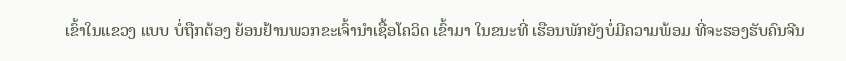ເຂົ້າໃນແຂວງ ແບບ ບໍ່ຖືກຕ້ອງ ຍ້ອນຢ້ານພວກຂະເຈົ້ານຳເຊື້ອໂຄວິດ ເຂົ້າມາ ໃນຂນະທີ່ ເຮືອນພັກຍັງບໍ່ມີຄວາມພ້ອມ ທີ່ຈະຮອງຮັບຄົນຈີນ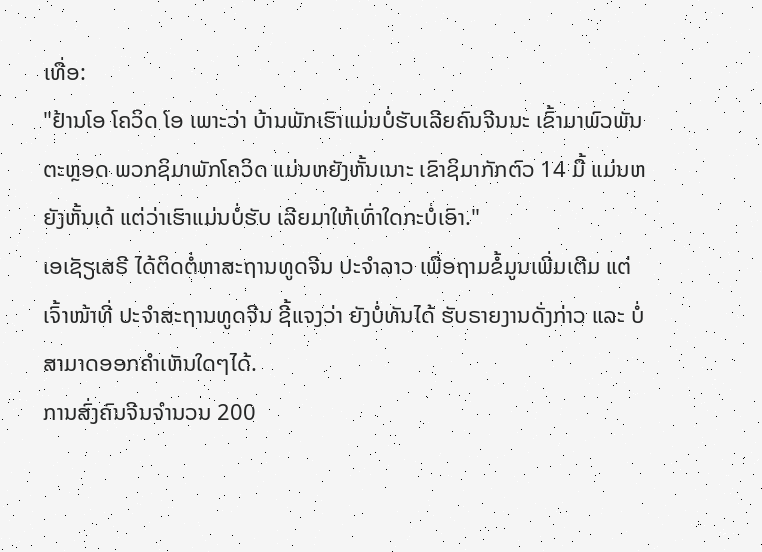ເທື່ອ:
"ຢ້ານໂອ ໂຄວິດ ໂອ ເພາະວ່າ ບ້ານພັກເຮົາແມ່ນບໍ່ຮັບເລີຍຄົນຈີນນະ ເຂົ້າມາພົວພັນຕະຫຼອດ ພວກຊິມາພັກໂຄວິດ ແມ່ນຫຍັງຫັ້ນເນາະ ເຂົາຊິມາກັກຕົວ 14 ມື້ ແມ່ນຫຍັງຫັ້ນເດ້ ແຕ່ວ່າເຮົາແມ່ນບໍ່ຮັບ ເລີຍມາໃຫ້ເທົ່າໃດກະບໍ່ເອົາ."
ເອເຊັຽເສຣີ ໄດ້ຕິດຕໍ່ຫາສະຖານທູດຈີນ ປະຈຳລາວ ເພື່ອຖາມຂໍ້ມູນເພີ່ມເຕີມ ແຕ່ເຈົ້າໜ້າທີ່ ປະຈຳສະຖານທູດຈີນ ຊີ້ແຈງວ່າ ຍັງບໍ່ທັນໄດ້ ຮັບຣາຍງານດັ່ງກ່າວ ແລະ ບໍ່ສາມາດອອກຄຳເຫັນໃດໆໄດ້.
ການສົ່ງຄົນຈີນຈຳນວນ 200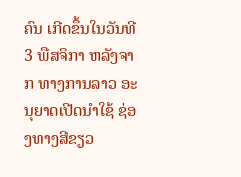ຄົນ ເກີດຂຶ້ນໃນວັນທີ 3 ພືສຈິກາ ຫລັງຈາກ ທາງການລາວ ອະນຸຍາດເປີດນໍາໃຊ້ ຊ່ອງທາງສີຂຽວ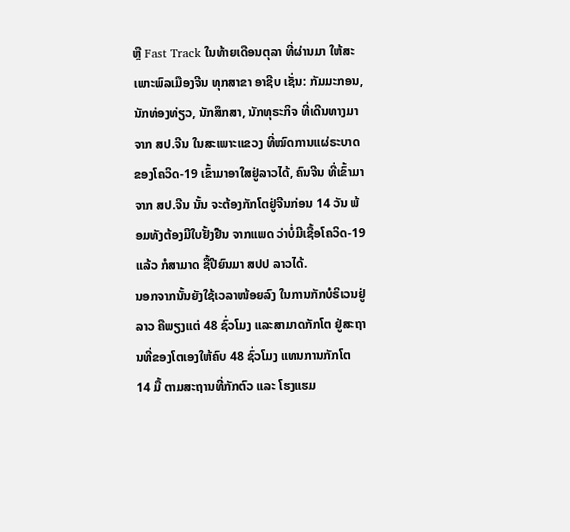ຫຼື Fast Track ໃນທ້າຍເດືອນຕຸລາ ທີ່ຜ່ານມາ ໃຫ້ສະເພາະພົລເມືອງຈີນ ທຸກສາຂາ ອາຊີບ ເຊັ່ນ: ກັມມະກອນ, ນັກທ່ອງທ່ຽວ, ນັກສຶກສາ, ນັກທຸຣະກິຈ ທີ່ເດີນທາງມາຈາກ ສປ.ຈີນ ໃນສະເພາະແຂວງ ທີ່ໝົດການແຜ່ຣະບາດ ຂອງໂຄວິດ-19 ເຂົ້າມາອາໃສຢູ່ລາວໄດ້, ຄົນຈີນ ທີ່ເຂົ້າມາຈາກ ສປ.ຈີນ ນັ້ນ ຈະຕ້ອງກັກໂຕຢູ່ຈີນກ່ອນ 14 ວັນ ພ້ອມທັງຕ້ອງມີໃບຢັ້ງຢືນ ຈາກແພດ ວ່າບໍ່ມີເຊື້ອໂຄວິດ-19 ແລ້ວ ກໍສາມາດ ຊື້ປີຍົນມາ ສປປ ລາວໄດ້.
ນອກຈາກນັ້ນຍັງໃຊ້ເວລາໜ້ອຍລົງ ໃນການກັກບໍຣິເວນຢູ່ລາວ ຄືພຽງແຕ່ 48 ຊົ່ວໂມງ ແລະສາມາດກັກໂຕ ຢູ່ສະຖານທີ່ຂອງໂຕເອງໃຫ້ຄົບ 48 ຊົ່ວໂມງ ແທນການກັກໂຕ 14 ມື້ ຕາມສະຖານທີ່ກັກຕົວ ແລະ ໂຮງແຮມ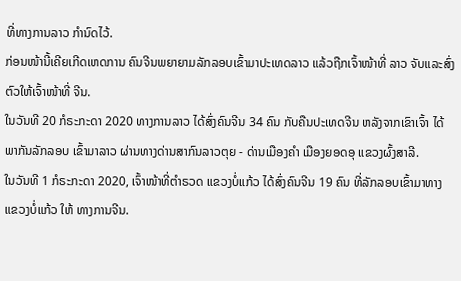ທີ່ທາງການລາວ ກໍານົດໄວ້.
ກ່ອນໜ້ານີ້ເຄີຍເກີດເຫດການ ຄົນຈີນພຍາຍາມລັກລອບເຂົ້າມາປະເທດລາວ ແລ້ວຖືກເຈົ້າໜ້າທີ່ ລາວ ຈັບແລະສົ່ງຕົວໃຫ້ເຈົ້າໜ້າທີ່ ຈີນ.
ໃນວັນທີ 20 ກໍຣະກະດາ 2020 ທາງການລາວ ໄດ້ສົ່ງຄົນຈີນ 34 ຄົນ ກັບຄືນປະເທດຈີນ ຫລັງຈາກເຂົາເຈົ້າ ໄດ້ພາກັນລັກລອບ ເຂົ້າມາລາວ ຜ່ານທາງດ່ານສາກົນລາວຕຸຍ - ດ່ານເມືອງຄຳ ເມືອງຍອດອຸ ແຂວງຜົ້ງສາລີ.
ໃນວັນທີ 1 ກໍຣະກະດາ 2020, ເຈົ້າໜ້າທີ່ຕຳຣວດ ແຂວງບໍ່ແກ້ວ ໄດ້ສົ່ງຄົນຈີນ 19 ຄົນ ທີ່ລັກລອບເຂົ້າມາທາງແຂວງບໍ່ແກ້ວ ໃຫ້ ທາງການຈີນ.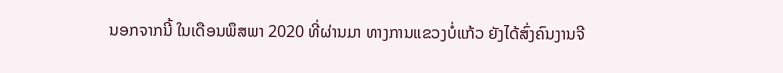ນອກຈາກນີ້ ໃນເດືອນພຶສພາ 2020 ທີ່ຜ່ານມາ ທາງການແຂວງບໍ່ແກ້ວ ຍັງໄດ້ສົ່ງຄົນງານຈີ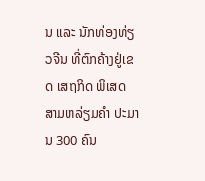ນ ແລະ ນັກທ່ອງທ່ຽວຈີນ ທີ່ຕົກຄ້າງຢູ່ເຂດ ເສຖກິດ ພິເສດ ສາມຫລ່ຽມຄຳ ປະມານ 300 ຄົນ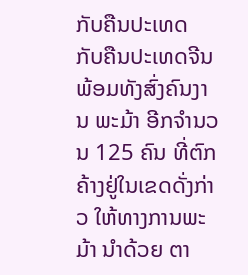ກັບຄືນປະເທດ ກັບຄືນປະເທດຈີນ ພ້ອມທັງສົ່ງຄົນງານ ພະມ້າ ອີກຈຳນວນ 125 ຄົນ ທີ່ຕົກຄ້າງຢູ່ໃນເຂດດັ່ງກ່າວ ໃຫ້ທາງການພະມ້າ ນຳດ້ວຍ ຕາ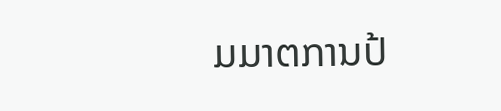ມມາຕການປ້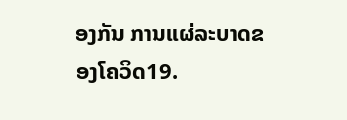ອງກັນ ການແຜ່ລະບາດຂອງໂຄວິດ19.